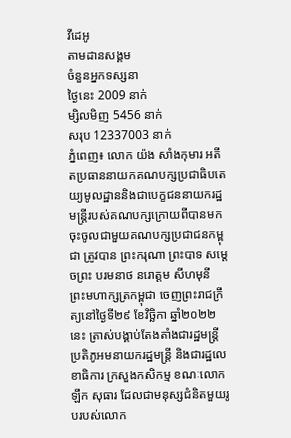វីដេអូ
តាមដានសង្គម
ចំនួនអ្នកទស្សនា
ថ្ងៃនេះ 2009 នាក់
ម្សិលមិញ 5456 នាក់
សរុប 12337003 នាក់
ភ្នំពេញ៖ លោក យ៉ង សាំងកុមារ អតីតប្រធាននាយកគណបក្សប្រជាធិបតេយ្យមូលដ្ឋាននិងជាបេក្ខជននាយករដ្ឋមន្ត្រីរបស់គណបក្សក្រោយពីបានមកចុះចូលជាមួយគណបក្សប្រជាជនកម្ពុជា ត្រូវបាន ព្រះករុណា ព្រះបាទ សម្តេចព្រះ បរមនាថ នរោត្តម សីហមុនី ព្រះមហាក្សត្រកម្ពុជា ចេញព្រះរាជក្រឹត្យនៅថ្ងៃទី២៩ ខែវិច្ឆិកា ឆ្នាំ២០២២នេះ ត្រាស់បង្គាប់តែងតាំងជារដ្ឋមន្ត្រីប្រតិភូអមនាយករដ្ឋមន្ត្រី និងជារដ្ឋលេខាធិការ ក្រសួងកសិកម្ម ខណៈលោក ឡឹក សុធារ ដែលជាមនុស្សជំនិតមួយរូបរបស់លោក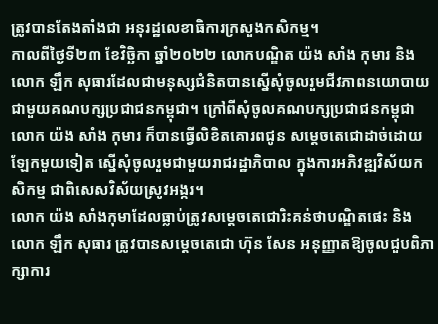ត្រូវបានតែងតាំងជា អនុរដ្ឋលេខាធិការក្រសួងកសិកម្ម។
កាលពីថ្ងៃទី២៣ ខែវិច្ឆិកា ឆ្នាំ២០២២ លោកបណ្ឌិត យ៉ង សាំង កុមារ និងលោក ឡឹក សុធារដែលជាមនុស្សជំនិតបានស្នើសុំចូលរួមជីវភាពនយោបាយជាមួយគណបក្សប្រជាជនកម្ពុជា។ ក្រៅពីសុំចូលគណបក្សប្រជាជនកម្ពុជា លោក យ៉ង សាំង កុមារ ក៏បានធ្វើលិខិតគោរពជូន សម្តេចតេជោដាច់ដោយឡែកមួយទៀត ស្នើសុំចូលរួមជាមួយរាជរដ្ឋាភិបាល ក្នុងការអភិវឌ្ឍវិស័យកសិកម្ម ជាពិសេសវិស័យស្រូវអង្ករ។
លោក យ៉ង សាំងកុមាដែលធ្លាប់ត្រូវសម្តេចតេជោរិះគន់ថាបណ្ឌិតផេះ និង លោក ឡឹក សុធារ ត្រូវបានសម្តេចតេជោ ហ៊ុន សែន អនុញ្ញាតឱ្យចូលជួបពិភាក្សាការ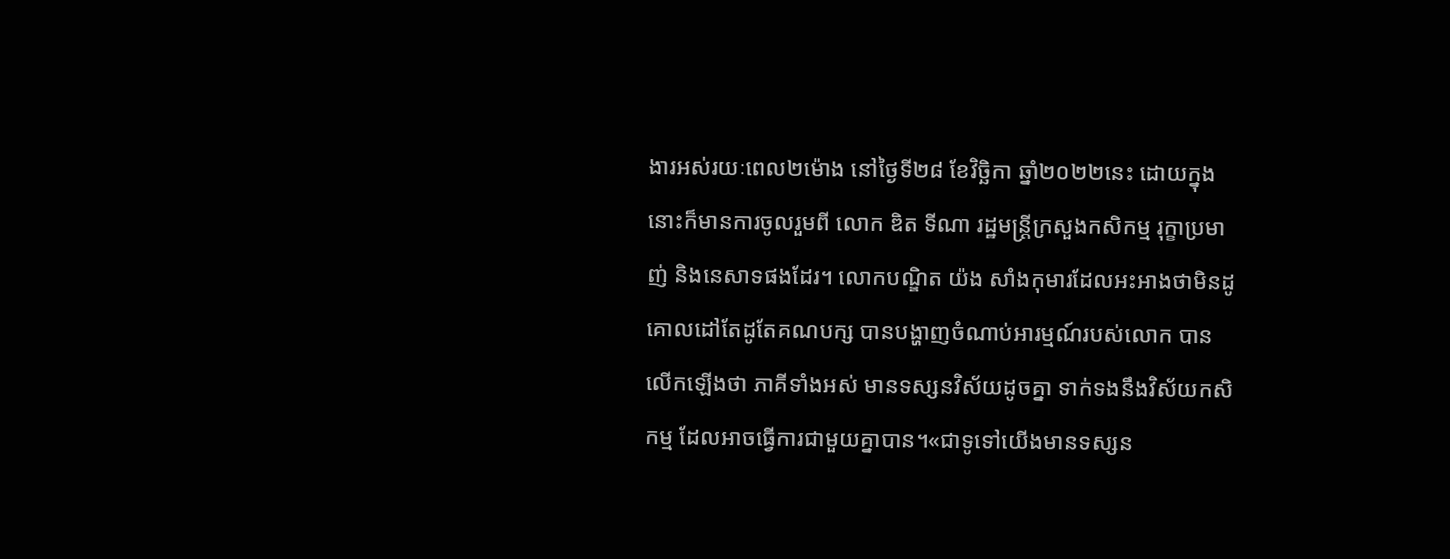ងារអស់រយៈពេល២ម៉ោង នៅថ្ងៃទី២៨ ខែវិច្ឆិកា ឆ្នាំ២០២២នេះ ដោយក្នុងនោះក៏មានការចូលរួមពី លោក ឌិត ទីណា រដ្ឋមន្ត្រីក្រសួងកសិកម្ម រុក្ខាប្រមាញ់ និងនេសាទផងដែរ។ លោកបណ្ឌិត យ៉ង សាំងកុមារដែលអះអាងថាមិនដូគោលដៅតែដូតែគណបក្ស បានបង្ហាញចំណាប់អារម្មណ៍របស់លោក បានលើកឡើងថា ភាគីទាំងអស់ មានទស្សនវិស័យដូចគ្នា ទាក់ទងនឹងវិស័យកសិកម្ម ដែលអាចធ្វើការជាមួយគ្នាបាន។«ជាទូទៅយើងមានទស្សន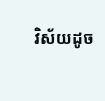វិស័យដូច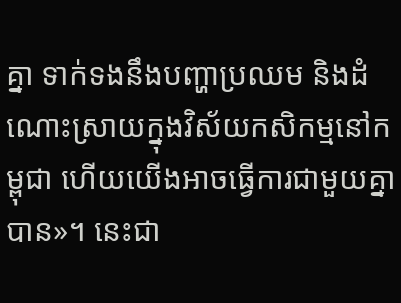គ្នា ទាក់ទងនឹងបញ្ហាប្រឈម និងដំណោះស្រាយក្នុងវិស័យកសិកម្មនៅកម្ពុជា ហើយយើងអាចធ្វើការជាមួយគ្នាបាន»។ នេះជា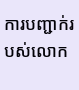ការបញ្ជាក់របស់លោក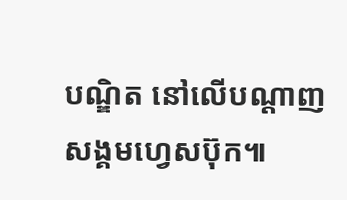បណ្ឌិត នៅលើបណ្តាញសង្គមហ្វេសប៊ុក៕